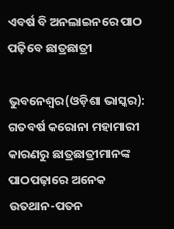ଏବର୍ଷ ବି ଅନଲାଇନରେ ପାଠ ପଢ଼ିବେ ଛାତ୍ରଛାତ୍ରୀ

ଭୁବନେଶ୍ୱର(ଓଡ଼ିଶା ଭାସ୍କର): ଗତବର୍ଷ କରୋନା ମହାମାରୀ କାରଣରୁ ଛାତ୍ରଛାତ୍ରୀମାନଙ୍କ ପାଠପଢ଼ାରେ ଅନେକ ଉତଥାନ-ପତନ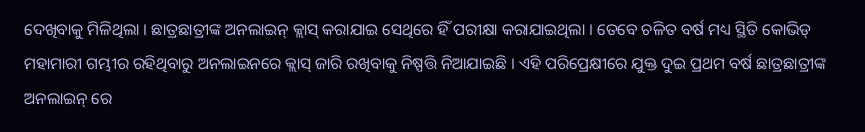ଦେଖିବାକୁ ମିଳିଥିଲା । ଛାତ୍ରଛାତ୍ରୀଙ୍କ ଅନଲାଇନ୍ କ୍ଲାସ୍ କରାଯାଇ ସେଥିରେ ହିଁ ପରୀକ୍ଷା କରାଯାଇଥିଲା । ତେବେ ଚଳିତ ବର୍ଷ ମଧ୍ୟ ସ୍ଥିତି କୋଭିଡ୍ ମହାମାରୀ ଗମ୍ଭୀର ରହିଥିବାରୁ ଅନଲାଇନରେ କ୍ଲାସ୍ ଜାରି ରଖିବାକୁ ନିଷ୍ପତ୍ତି ନିଆଯାଇଛି । ଏହି ପରିପ୍ରେକ୍ଷୀରେ ଯୁକ୍ତ ଦୁଇ ପ୍ରଥମ ବର୍ଷ ଛାତ୍ରଛାତ୍ରୀଙ୍କ ଅନଲାଇନ୍ ରେ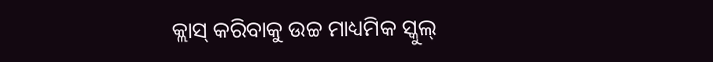କ୍ଲାସ୍ କରିବାକୁ ଉଚ୍ଚ ମାଧ୍ୟମିକ ସ୍କୁଲ୍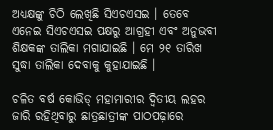ଅଧ୍ୟକ୍ଷଙ୍କୁ ଚିଠି ଲେଖିଛି ସିଏଚଏସଇ । ତେବେ ଏନେଇ ସିଏଚଏସଇ ପକ୍ଷରୁ ଆଗ୍ରହୀ ଏବଂ ଅନୁଭବୀ ଶିକ୍ଷକଙ୍କ ତାଲିକା ମଗାଯାଇଛି । ମେ ୨୧ ତାରିଖ ସୁଦ୍ଧା ତାଲିକା ଦେବାକୁ କୁହାଯାଇଛି ।

ଚଳିତ ବର୍ଷ କୋଭିଡ୍ ମହାମାରୀର ଦ୍ୱିତୀୟ ଲହର ଜାରି ରହିଥିବାରୁ ଛାତ୍ରଛାତ୍ରୀଙ୍କ ପାଠପଢ଼ାରେ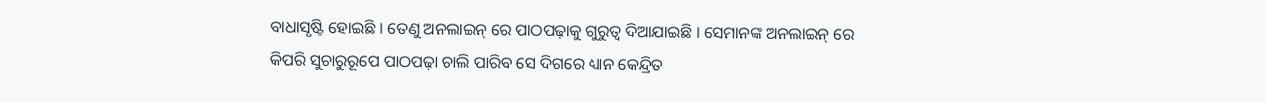ବାଧାସୃଷ୍ଟି ହୋଇଛି । ତେଣୁ ଅନଲାଇନ୍ ରେ ପାଠପଢ଼ାକୁ ଗୁରୁତ୍ୱ ଦିଆଯାଇଛି । ସେମାନଙ୍କ ଅନଲାଇନ୍ ରେ କିପରି ସୁଚାରୁରୂପେ ପାଠପଢ଼ା ଚାଲି ପାରିବ ସେ ଦିଗରେ ଧ୍ୟାନ କେନ୍ଦ୍ରିତ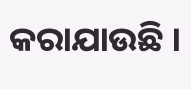କରାଯାଉଛି ।